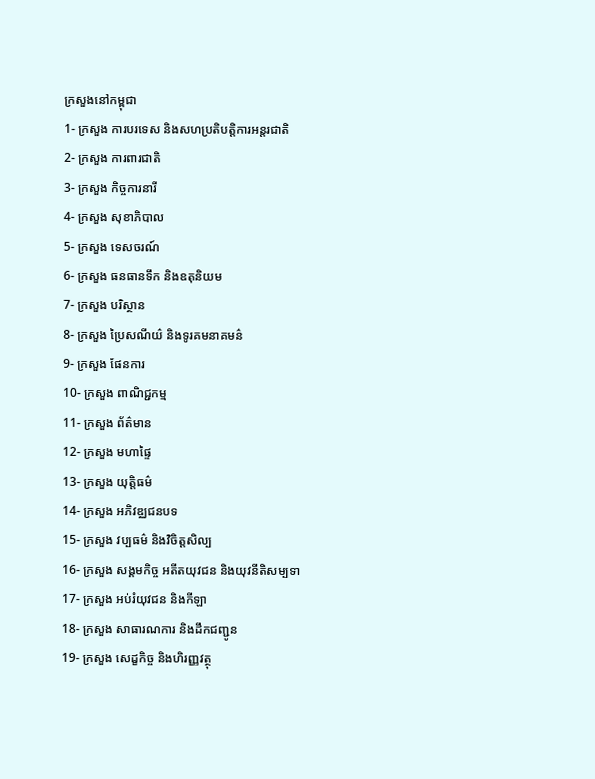ក្រសួងនៅកម្ពុជា
1- ក្រសួង ការបរទេស និងសហប្រតិបតិ្តការអន្តរជាតិ
2- ក្រសួង ការពារជាតិ
3- ក្រសួង កិច្ចការនារី
4- ក្រសួង សុខាភិបាល
5- ក្រសួង ទេសចរណ៍
6- ក្រសួង ធនធានទឹក និងឧតុនិយម
7- ក្រសួង បរិស្ថាន
8- ក្រសួង ប្រៃសណីយ៌ និងទូរគមនាគមន៌
9- ក្រសួង ផែនការ
10- ក្រសួង ពាណិជ្ជកម្ម
11- ក្រសួង ព័ត៌មាន
12- ក្រសួង មហាផ្ទៃ
13- ក្រសួង យុត្តិធម៌
14- ក្រសួង អភិវឌ្ឈជនបទ
15- ក្រសួង វប្បធម៌ និងវិចិត្តសិល្ប
16- ក្រសួង សង្គមកិច្ច អតីតយុវជន និងយុវនីតិសម្បទា
17- ក្រសួង អប់រំយុវជន និងកីឡា
18- ក្រសួង សាធារណការ និងដឹកជញ្ជូន
19- ក្រសួង សេដ្ខកិច្ច និងហិរញ្ញវត្ថុ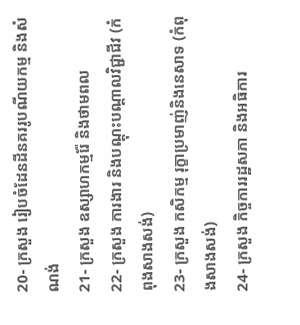20- ក្រសួង រៀបចំដែនដីនគររូបណីយកម្ម និងសំណង់
21- ក្រសួង ឧស្សាហកម្មរ៉ែ និងថាមពល
22- ក្រសួង ការងារ និងបណ្តុះបណ្តាលវិជ្ជាជីវ (កំពុងសាងសង់)
23- ក្រសួង កសិកម្ម រុក្ខាប្រមាញ់និងនេសាទ (កំពុងសាងសង់)
24- ក្រសួង កិច្ចការរដ្ឋសភា និងអធិការ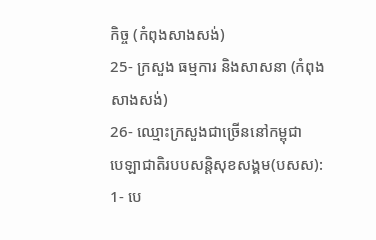កិច្ច (កំពុងសាងសង់)
25- ក្រសួង ធម្មការ និងសាសនា (កំពុងសាងសង់)
26- ឈ្មោះក្រសួងជាច្រើននៅកម្ពុជា
បេឡាជាតិរបបសន្តិសុខសង្គម(បសស):
1- បេ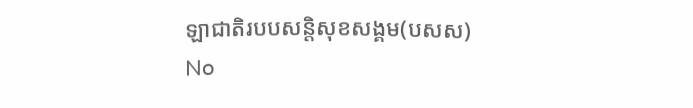ឡាជាតិរបបសន្តិសុខសង្គម(បសស)
No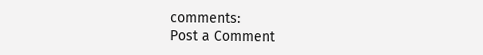comments:
Post a Comment